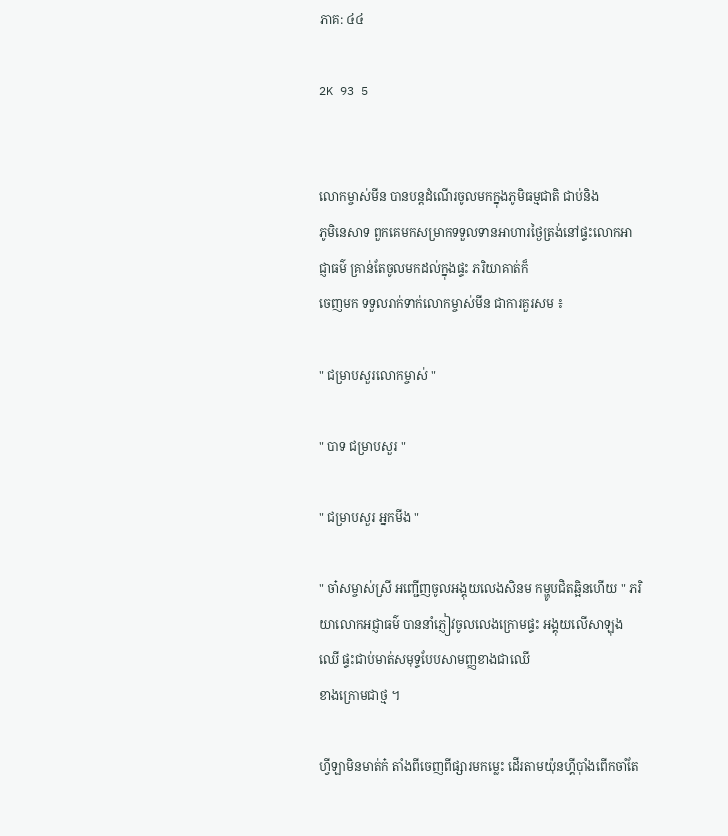ភាគ: ៤៤

2K 93 5


លោកម្ចាស់មីន បានបន្តដំណើរចូលមកក្នុងភូមិធម្មជាតិ ជាប់និង
ភូមិនេសាទ ពួកគេមកសម្រាកទទួលទានអាហារថ្ងៃត្រង់នៅផ្ទះលោកអាជ្ញាធម៌ គ្រាន់តែចូលមកដល់ក្នុងផ្ទះ ភរិយាគាត់ក៏
ចេញមក ទទួលរាក់ទាក់លោកម្ចាស់មីន ជាការគួរសម ៖

" ជម្រាបសួរលោកម្ចាស់ "

" បាទ ជម្រាបសួរ "

" ជម្រាបសួរ អ្នកមីង "

" ចា៎សម្ចាស់ស្រី អញ្ជើញចូលអង្គុយលេងសិនម កម្ហូបជិតឆ្អិនហើយ " ភរិយាលោកអជ្ញាធម៌ បាននាំភ្ញៀវចូលលេងក្រោមផ្ទះ អង្គុយលើសាឡុងឈើ ផ្ទះជាប់មាត់សមុទ្ទបែបសាមញ្ញខាងជាឈើ
ខាងក្រោមជាថ្ម ។

ហ្វីឡាមិនមាត់ក៎ តាំងពីចេញពីផ្សារមកម្លេះ ដើរតាមយ៉ុនហ្គីប៉ាំងពើកចាំតែ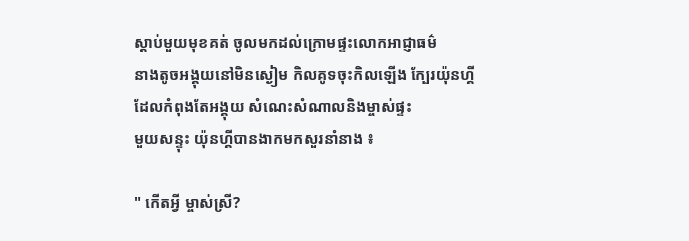ស្តាប់មួយមុខគត់ ចូលមកដល់ក្រោមផ្ទះលោកអាជ្ញាធម៌
នាងតូចអង្គុយនៅមិនស្ងៀម កិលគូទចុះកិលឡើង ក្បែរយ៉ុនហ្គី
ដែលកំពុងតែអង្គុយ សំណេះសំណាលនិងម្ចាស់ផ្ទះ
មួយសន្ទុះ យ៉ុនហ្គីបានងាកមកសួរនាំនាង ៖

" កើតអ្វី ម្ចាស់ស្រី?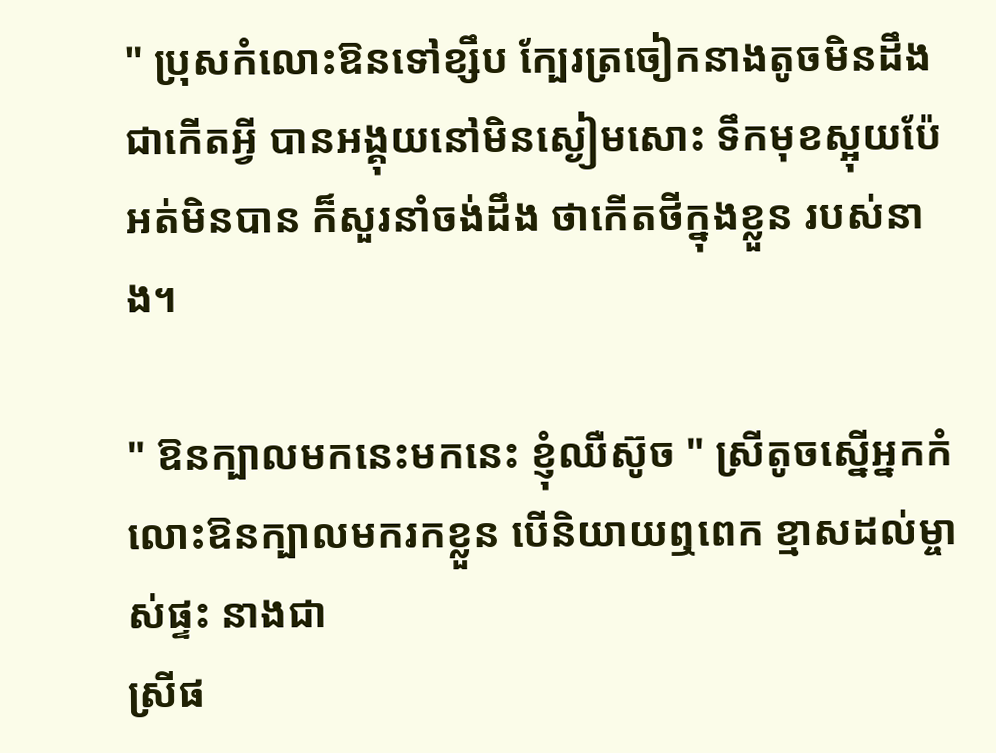" ប្រុសកំលោះឱនទៅខ្សឹប ក្បែរត្រចៀកនាងតូចមិនដឹងជាកើតអ្វី បានអង្គុយនៅមិនស្ងៀមសោះ ទឹកមុខស្អុយប៉ែអត់មិនបាន ក៏សួរនាំចង់ដឹង ថាកើតថីក្នុងខ្លួន របស់នាង។

" ឱនក្បាលមកនេះមកនេះ ខ្ញុំឈឺស៊ូច " ស្រីតូចស្នើអ្នកកំលោះឱនក្បាលមករកខ្លួន បើនិយាយឮពេក ខ្មាសដល់ម្ចាស់ផ្ទះ នាងជា
ស្រីផ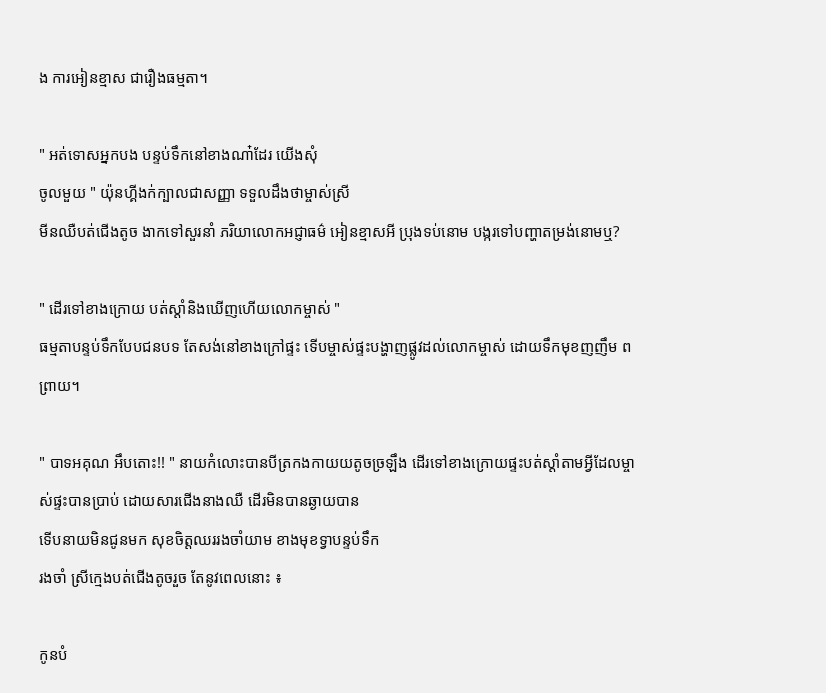ង ការអៀនខ្មាស ជារឿងធម្មតា។

" អត់ទោសអ្នកបង បន្ទប់ទឹកនៅខាងណា៎ដែរ យើងសុំ
ចូលមួយ " យ៉ុនហ្គីងក់ក្បាលជាសញ្ញា ទទួលដឹងថាម្ចាស់ស្រី
មីនឈឺបត់ជើងតូច ងាកទៅសួរនាំ ភរិយាលោកអជ្ញាធម៌ អៀនខ្មាសអី ប្រុងទប់នោម បង្ករទៅបញ្ហាតម្រង់នោមឬ?

" ដើរទៅខាងក្រោយ បត់ស្តាំនិងឃើញហើយលោកម្ចាស់ "
ធម្មតាបន្ទប់ទឹកបែបជនបទ តែសង់នៅខាងក្រៅផ្ទះ ទើបម្ចាស់ផ្ទះបង្ហាញផ្លូវដល់លោកម្ចាស់ ដោយទឹកមុខញញឹម ពព្រាយ។

" បាទអគុណ អឹបតោះ!! " នាយកំលោះបានបីត្រកងកាយយតូចច្រឡឹង ដើរទៅខាងក្រោយផ្ទះបត់ស្តាំតាមអ្វីដែលម្ចាស់ផ្ទះបានប្រាប់ ដោយសារជើងនាងឈឺ ដើរមិនបានឆ្ងាយបាន
ទើបនាយមិនជូនមក សុខចិត្តឈររងចាំយាម ខាងមុខទ្វាបន្ទប់ទឹក
រងចាំ ស្រីក្មេងបត់ជើងតូចរួច តែនូវពេលនោះ ៖

កូនបំ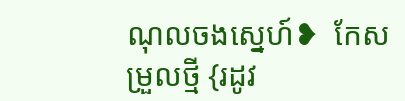ណុលចងស្នេហ៍❥  កែសម្រួលថ្មី {រដូវ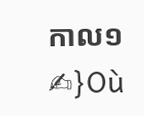កាល១✍}Où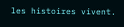les histoires vivent.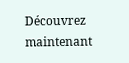Découvrez maintenant